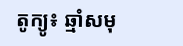តូក្យូ៖ ឆ្មាំសមុ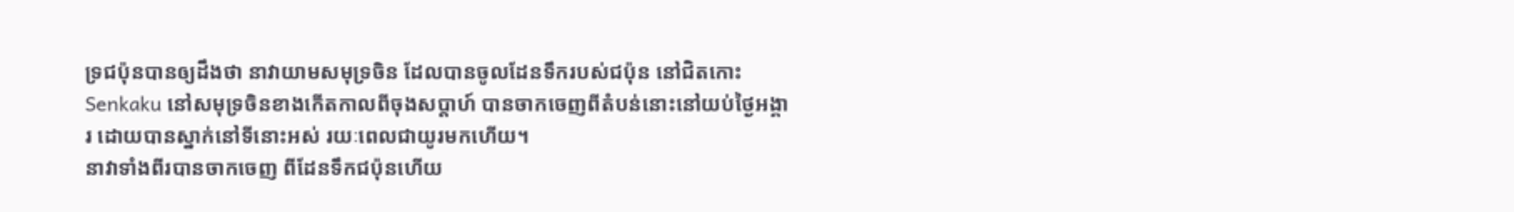ទ្រជប៉ុនបានឲ្យដឹងថា នាវាយាមសមុទ្រចិន ដែលបានចូលដែនទឹករបស់ជប៉ុន នៅជិតកោះ Senkaku នៅសមុទ្រចិនខាងកើតកាលពីចុងសប្តាហ៍ បានចាកចេញពីតំបន់នោះនៅយប់ថ្ងៃអង្គារ ដោយបានស្នាក់នៅទីនោះអស់ រយៈពេលជាយូរមកហើយ។
នាវាទាំងពីរបានចាកចេញ ពីដែនទឹកជប៉ុនហើយ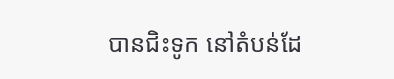បានជិះទូក នៅតំបន់ដែ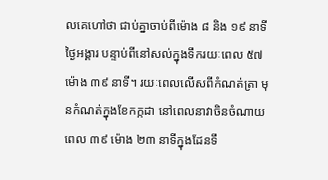លគេហៅថា ជាប់គ្នាចាប់ពីម៉ោង ៨ និង ១៩ នាទី ថ្ងៃអង្គារ បន្ទាប់ពីនៅសល់ក្នុងទឹករយៈពេល ៥៧ ម៉ោង ៣៩ នាទី។ រយៈពេលលើសពីកំណត់ត្រា មុនកំណត់ក្នុងខែកក្កដា នៅពេលនាវាចិនចំណាយពេល ៣៩ ម៉ោង ២៣ នាទីក្នុងដែនទឹ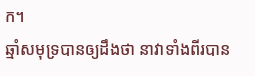ក។
ឆ្មាំសមុទ្របានឲ្យដឹងថា នាវាទាំងពីរបាន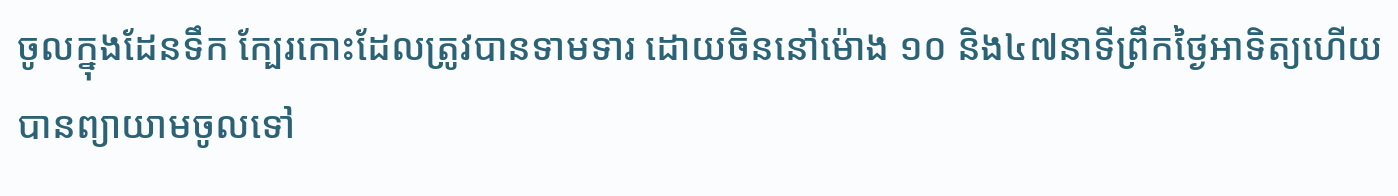ចូលក្នុងដែនទឹក ក្បែរកោះដែលត្រូវបានទាមទារ ដោយចិននៅម៉ោង ១០ និង៤៧នាទីព្រឹកថ្ងៃអាទិត្យហើយ បានព្យាយាមចូលទៅ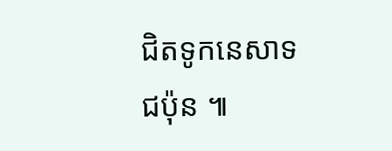ជិតទូកនេសាទជប៉ុន ៕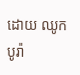ដោយ ឈូក បូរ៉ា